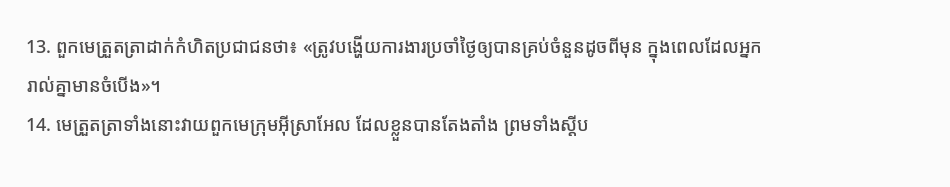13. ពួកមេត្រួតត្រាដាក់កំហិតប្រជាជនថា៖ «ត្រូវបង្ហើយការងារប្រចាំថ្ងៃឲ្យបានគ្រប់ចំនួនដូចពីមុន ក្នុងពេលដែលអ្នករាល់គ្នាមានចំបើង»។
14. មេត្រួតត្រាទាំងនោះវាយពួកមេក្រុមអ៊ីស្រាអែល ដែលខ្លួនបានតែងតាំង ព្រមទាំងស្ដីប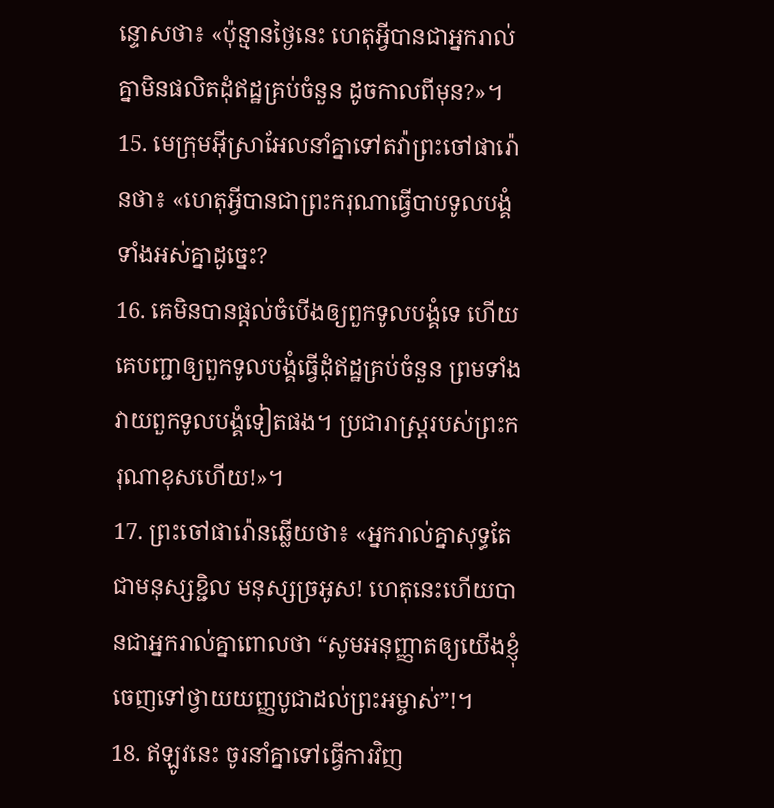ន្ទោសថា៖ «ប៉ុន្មានថ្ងៃនេះ ហេតុអ្វីបានជាអ្នករាល់គ្នាមិនផលិតដុំឥដ្ឋគ្រប់ចំនួន ដូចកាលពីមុន?»។
15. មេក្រុមអ៊ីស្រាអែលនាំគ្នាទៅតវ៉ាព្រះចៅផារ៉ោនថា៖ «ហេតុអ្វីបានជាព្រះករុណាធ្វើបាបទូលបង្គំទាំងអស់គ្នាដូច្នេះ?
16. គេមិនបានផ្ដល់ចំបើងឲ្យពួកទូលបង្គំទេ ហើយគេបញ្ជាឲ្យពួកទូលបង្គំធ្វើដុំឥដ្ឋគ្រប់ចំនួន ព្រមទាំងវាយពួកទូលបង្គំទៀតផង។ ប្រជារាស្ដ្ររបស់ព្រះករុណាខុសហើយ!»។
17. ព្រះចៅផារ៉ោនឆ្លើយថា៖ «អ្នករាល់គ្នាសុទ្ធតែជាមនុស្សខ្ជិល មនុស្សច្រអូស! ហេតុនេះហើយបានជាអ្នករាល់គ្នាពោលថា “សូមអនុញ្ញាតឲ្យយើងខ្ញុំ ចេញទៅថ្វាយយញ្ញបូជាដល់ព្រះអម្ចាស់”!។
18. ឥឡូវនេះ ចូរនាំគ្នាទៅធ្វើការវិញ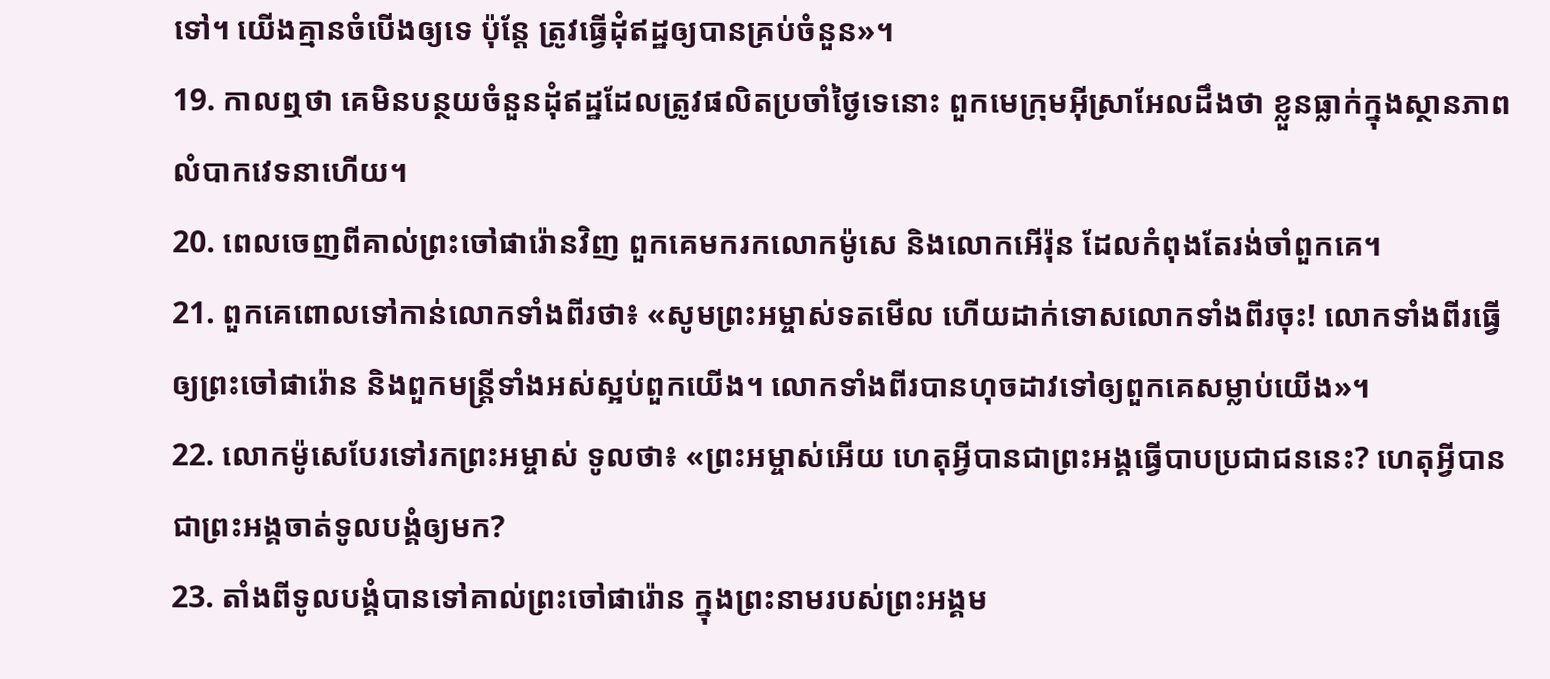ទៅ។ យើងគ្មានចំបើងឲ្យទេ ប៉ុន្តែ ត្រូវធ្វើដុំឥដ្ឋឲ្យបានគ្រប់ចំនួន»។
19. កាលឮថា គេមិនបន្ថយចំនួនដុំឥដ្ឋដែលត្រូវផលិតប្រចាំថ្ងៃទេនោះ ពួកមេក្រុមអ៊ីស្រាអែលដឹងថា ខ្លួនធ្លាក់ក្នុងស្ថានភាពលំបាកវេទនាហើយ។
20. ពេលចេញពីគាល់ព្រះចៅផារ៉ោនវិញ ពួកគេមករកលោកម៉ូសេ និងលោកអើរ៉ុន ដែលកំពុងតែរង់ចាំពួកគេ។
21. ពួកគេពោលទៅកាន់លោកទាំងពីរថា៖ «សូមព្រះអម្ចាស់ទតមើល ហើយដាក់ទោសលោកទាំងពីរចុះ! លោកទាំងពីរធ្វើឲ្យព្រះចៅផារ៉ោន និងពួកមន្ត្រីទាំងអស់ស្អប់ពួកយើង។ លោកទាំងពីរបានហុចដាវទៅឲ្យពួកគេសម្លាប់យើង»។
22. លោកម៉ូសេបែរទៅរកព្រះអម្ចាស់ ទូលថា៖ «ព្រះអម្ចាស់អើយ ហេតុអ្វីបានជាព្រះអង្គធ្វើបាបប្រជាជននេះ? ហេតុអ្វីបានជាព្រះអង្គចាត់ទូលបង្គំឲ្យមក?
23. តាំងពីទូលបង្គំបានទៅគាល់ព្រះចៅផារ៉ោន ក្នុងព្រះនាមរបស់ព្រះអង្គម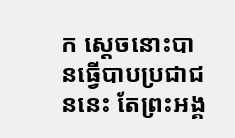ក ស្ដេចនោះបានធ្វើបាបប្រជាជននេះ តែព្រះអង្គ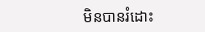មិនបានរំដោះ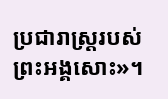ប្រជារាស្ដ្ររបស់ព្រះអង្គសោះ»។